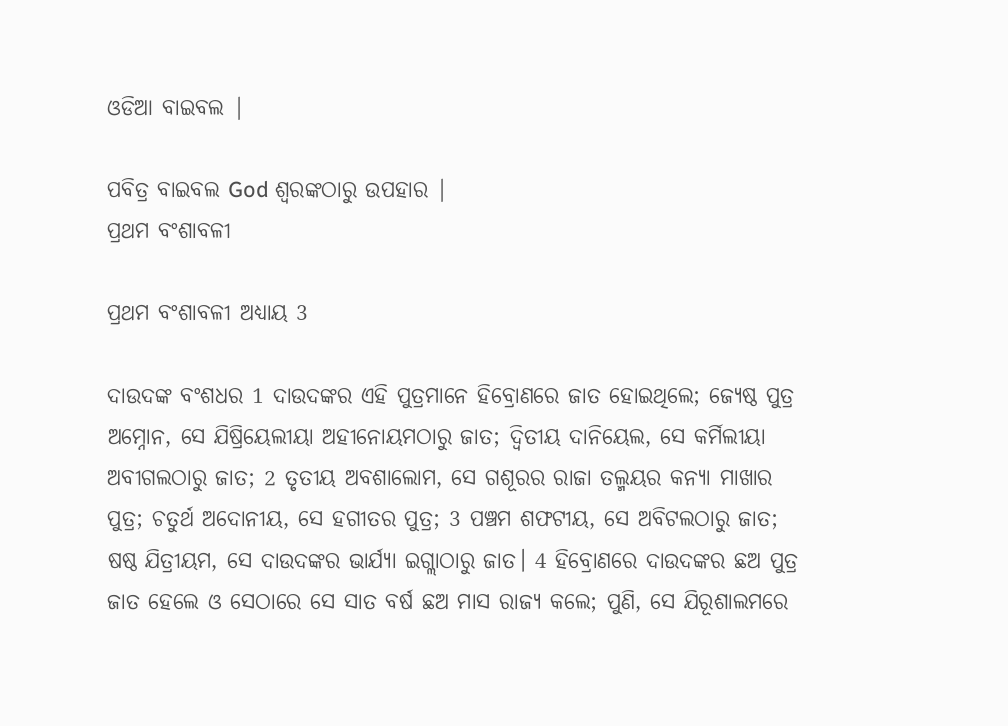ଓଡିଆ ବାଇବଲ |

ପବିତ୍ର ବାଇବଲ God ଶ୍ବରଙ୍କଠାରୁ ଉପହାର |
ପ୍ରଥମ ବଂଶାବଳୀ

ପ୍ରଥମ ବଂଶାବଳୀ ଅଧ୍ୟାୟ 3

ଦାଉଦଙ୍କ ବଂଶଧର 1 ଦାଉଦଙ୍କର ଏହି ପୁତ୍ରମାନେ ହିବ୍ରୋଣରେ ଜାତ ହୋଇଥିଲେ; ଜ୍ୟେଷ୍ଠ ପୁତ୍ର ଅମ୍ନୋନ, ସେ ଯିଷ୍ରିୟେଲୀୟା ଅହୀନୋୟମଠାରୁ ଜାତ; ଦ୍ୱିତୀୟ ଦାନିୟେଲ, ସେ କର୍ମିଲୀୟା ଅବୀଗଲଠାରୁ ଜାତ; 2 ତୃତୀୟ ଅବଶାଲୋମ, ସେ ଗଶୂରର ରାଜା ତଲ୍ମୟର କନ୍ୟା ମାଖାର ପୁତ୍ର; ଚତୁର୍ଥ ଅଦୋନୀୟ, ସେ ହଗୀତର ପୁତ୍ର; 3 ପଞ୍ଚମ ଶଫଟୀୟ, ସେ ଅବିଟଲଠାରୁ ଜାତ; ଷଷ୍ଠ ଯିତ୍ରୀୟମ, ସେ ଦାଉଦଙ୍କର ଭାର୍ଯ୍ୟା ଇଗ୍ଲାଠାରୁ ଜାତ। 4 ହିବ୍ରୋଣରେ ଦାଉଦଙ୍କର ଛଅ ପୁତ୍ର ଜାତ ହେଲେ ଓ ସେଠାରେ ସେ ସାତ ବର୍ଷ ଛଅ ମାସ ରାଜ୍ୟ କଲେ; ପୁଣି, ସେ ଯିରୂଶାଲମରେ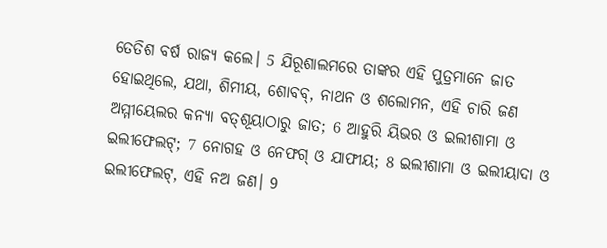ତେତିଶ ବର୍ଷ ରାଜ୍ୟ କଲେ। 5 ଯିରୂଶାଲମରେ ତାଙ୍କର ଏହି ପୁତ୍ରମାନେ ଜାତ ହୋଇଥିଲେ, ଯଥା, ଶିମୀୟ, ଶୋବବ୍‍, ନାଥନ ଓ ଶଲୋମନ, ଏହି ଚାରି ଜଣ ଅମ୍ମୀୟେଲର କନ୍ୟା ବତ୍‍ଶୂୟାଠାରୁ ଜାତ; 6 ଆହୁରି ୟିଭର ଓ ଇଲୀଶାମା ଓ ଇଲୀଫେଲଟ୍‍; 7 ନୋଗହ ଓ ନେଫଗ୍‍ ଓ ଯାଫୀୟ; 8 ଇଲୀଶାମା ଓ ଇଲୀୟାଦା ଓ ଇଲୀଫେଲଟ୍‍, ଏହି ନଅ ଜଣ। 9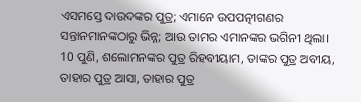ଏସମସ୍ତେ ଦାଉଦଙ୍କର ପୁତ୍ର; ଏମାନେ ଉପପତ୍ନୀଗଣର ସନ୍ତାନମାନଙ୍କଠାରୁ ଭିନ୍ନ; ଆଉ ତାମର ଏମାନଙ୍କର ଭଗିନୀ ଥିଲା। 10 ପୁଣି, ଶଲୋମନଙ୍କର ପୁତ୍ର ରିହବୀୟାମ, ତାଙ୍କର ପୁତ୍ର ଅବୀୟ, ତାହାର ପୁତ୍ର ଆସା, ତାହାର ପୁତ୍ର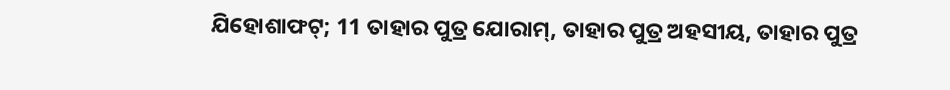ଯିହୋଶାଫଟ୍‍; 11 ତାହାର ପୁତ୍ର ଯୋରାମ୍‍, ତାହାର ପୁତ୍ର ଅହସୀୟ, ତାହାର ପୁତ୍ର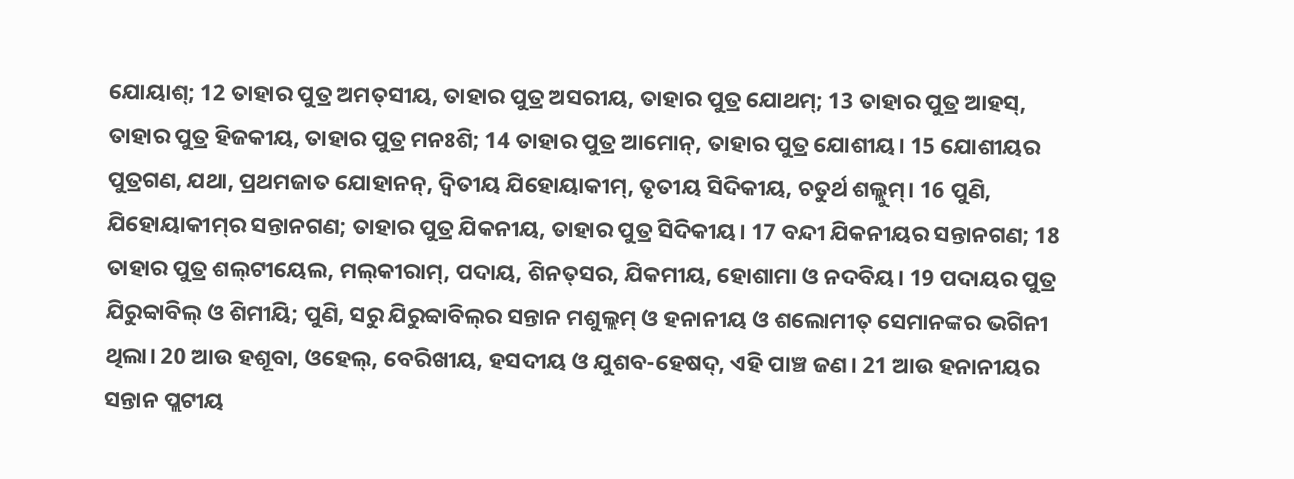ଯୋୟାଶ୍‍; 12 ତାହାର ପୁତ୍ର ଅମତ୍‍ସୀୟ, ତାହାର ପୁତ୍ର ଅସରୀୟ, ତାହାର ପୁତ୍ର ଯୋଥମ୍‍; 13 ତାହାର ପୁତ୍ର ଆହସ୍‌, ତାହାର ପୁତ୍ର ହିଜକୀୟ, ତାହାର ପୁତ୍ର ମନଃଶି; 14 ତାହାର ପୁତ୍ର ଆମୋନ୍‍, ତାହାର ପୁତ୍ର ଯୋଶୀୟ। 15 ଯୋଶୀୟର ପୁତ୍ରଗଣ, ଯଥା, ପ୍ରଥମଜାତ ଯୋହାନନ୍‍, ଦ୍ୱିତୀୟ ଯିହୋୟାକୀମ୍‍, ତୃତୀୟ ସିଦିକୀୟ, ଚତୁର୍ଥ ଶଲ୍ଲୁମ୍‍। 16 ପୁଣି, ଯିହୋୟାକୀମ୍‍ର ସନ୍ତାନଗଣ; ତାହାର ପୁତ୍ର ଯିକନୀୟ, ତାହାର ପୁତ୍ର ସିଦିକୀୟ। 17 ବନ୍ଦୀ ଯିକନୀୟର ସନ୍ତାନଗଣ; 18 ତାହାର ପୁତ୍ର ଶଲ୍‍ଟୀୟେଲ, ମଲ୍‍କୀରାମ୍‍, ପଦାୟ, ଶିନତ୍‍ସର, ଯିକମୀୟ, ହୋଶାମା ଓ ନଦବିୟ। 19 ପଦାୟର ପୁତ୍ର ଯିରୁବ୍ବାବିଲ୍‍ ଓ ଶିମୀୟି; ପୁଣି, ସରୁ ଯିରୁବ୍ବାବିଲ୍‍ର ସନ୍ତାନ ମଶୁଲ୍ଲମ୍‍ ଓ ହନାନୀୟ ଓ ଶଲୋମୀତ୍‍ ସେମାନଙ୍କର ଭଗିନୀ ଥିଲା। 20 ଆଉ ହଶୂବା, ଓହେଲ୍‍, ବେରିଖୀୟ, ହସଦୀୟ ଓ ଯୁଶବ-ହେଷଦ୍‍, ଏହି ପାଞ୍ଚ ଜଣ। 21 ଆଉ ହନାନୀୟର ସନ୍ତାନ ପ୍ଲଟୀୟ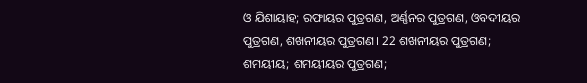ଓ ଯିଶାୟାହ; ରଫାୟର ପୁତ୍ରଗଣ, ଅର୍ଣ୍ଣନର ପୁତ୍ରଗଣ, ଓବଦୀୟର ପୁତ୍ରଗଣ, ଶଖନୀୟର ପୁତ୍ରଗଣ। 22 ଶଖନୀୟର ପୁତ୍ରଗଣ; ଶମୟୀୟ; ଶମୟୀୟର ପୁତ୍ରଗଣ;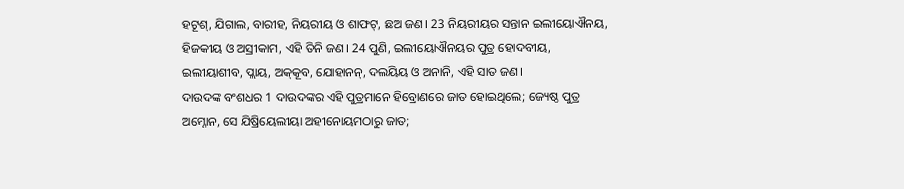ହଟୂଶ୍‍, ଯିଗାଲ, ବାରୀହ, ନିୟରୀୟ ଓ ଶାଫଟ୍‍, ଛଅ ଜଣ। 23 ନିୟରୀୟର ସନ୍ତାନ ଇଲୀୟୋଐନୟ, ହିଜକୀୟ ଓ ଅସ୍ରୀକାମ, ଏହି ତିନି ଜଣ। 24 ପୁଣି, ଇଲୀୟୋଐନୟର ପୁତ୍ର ହୋଦବୀୟ, ଇଲୀୟାଶୀବ, ପ୍ଲାୟ, ଅକ୍‍କୂବ, ଯୋହାନନ୍‍, ଦଲୟିୟ ଓ ଅନାନି, ଏହି ସାତ ଜଣ।
ଦାଉଦଙ୍କ ବଂଶଧର 1 ଦାଉଦଙ୍କର ଏହି ପୁତ୍ରମାନେ ହିବ୍ରୋଣରେ ଜାତ ହୋଇଥିଲେ; ଜ୍ୟେଷ୍ଠ ପୁତ୍ର ଅମ୍ନୋନ, ସେ ଯିଷ୍ରିୟେଲୀୟା ଅହୀନୋୟମଠାରୁ ଜାତ;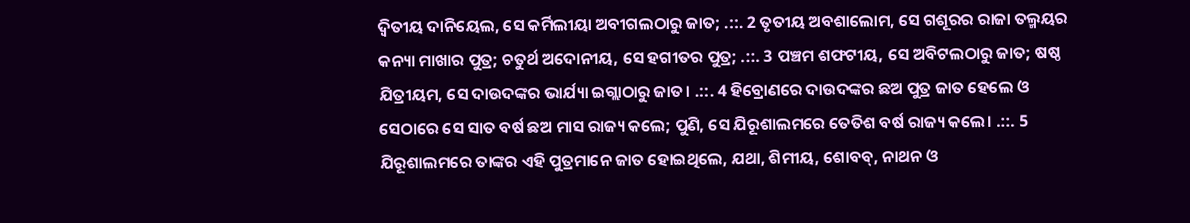ଦ୍ୱିତୀୟ ଦାନିୟେଲ, ସେ କର୍ମିଲୀୟା ଅବୀଗଲଠାରୁ ଜାତ; .::. 2 ତୃତୀୟ ଅବଶାଲୋମ, ସେ ଗଶୂରର ରାଜା ତଲ୍ମୟର କନ୍ୟା ମାଖାର ପୁତ୍ର; ଚତୁର୍ଥ ଅଦୋନୀୟ, ସେ ହଗୀତର ପୁତ୍ର; .::. 3 ପଞ୍ଚମ ଶଫଟୀୟ, ସେ ଅବିଟଲଠାରୁ ଜାତ; ଷଷ୍ଠ ଯିତ୍ରୀୟମ, ସେ ଦାଉଦଙ୍କର ଭାର୍ଯ୍ୟା ଇଗ୍ଲାଠାରୁ ଜାତ। .::. 4 ହିବ୍ରୋଣରେ ଦାଉଦଙ୍କର ଛଅ ପୁତ୍ର ଜାତ ହେଲେ ଓ ସେଠାରେ ସେ ସାତ ବର୍ଷ ଛଅ ମାସ ରାଜ୍ୟ କଲେ; ପୁଣି, ସେ ଯିରୂଶାଲମରେ ତେତିଶ ବର୍ଷ ରାଜ୍ୟ କଲେ। .::. 5 ଯିରୂଶାଲମରେ ତାଙ୍କର ଏହି ପୁତ୍ରମାନେ ଜାତ ହୋଇଥିଲେ, ଯଥା, ଶିମୀୟ, ଶୋବବ୍‍, ନାଥନ ଓ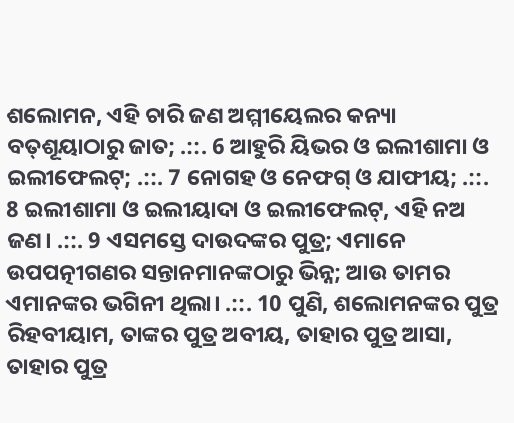ଶଲୋମନ, ଏହି ଚାରି ଜଣ ଅମ୍ମୀୟେଲର କନ୍ୟା ବତ୍‍ଶୂୟାଠାରୁ ଜାତ; .::. 6 ଆହୁରି ୟିଭର ଓ ଇଲୀଶାମା ଓ ଇଲୀଫେଲଟ୍‍; .::. 7 ନୋଗହ ଓ ନେଫଗ୍‍ ଓ ଯାଫୀୟ; .::. 8 ଇଲୀଶାମା ଓ ଇଲୀୟାଦା ଓ ଇଲୀଫେଲଟ୍‍, ଏହି ନଅ ଜଣ। .::. 9 ଏସମସ୍ତେ ଦାଉଦଙ୍କର ପୁତ୍ର; ଏମାନେ ଉପପତ୍ନୀଗଣର ସନ୍ତାନମାନଙ୍କଠାରୁ ଭିନ୍ନ; ଆଉ ତାମର ଏମାନଙ୍କର ଭଗିନୀ ଥିଲା। .::. 10 ପୁଣି, ଶଲୋମନଙ୍କର ପୁତ୍ର ରିହବୀୟାମ, ତାଙ୍କର ପୁତ୍ର ଅବୀୟ, ତାହାର ପୁତ୍ର ଆସା, ତାହାର ପୁତ୍ର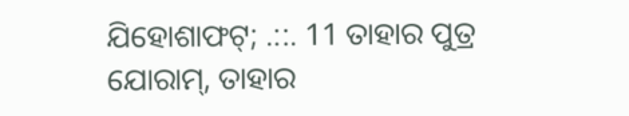ଯିହୋଶାଫଟ୍‍; .::. 11 ତାହାର ପୁତ୍ର ଯୋରାମ୍‍, ତାହାର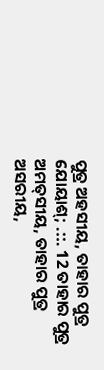ପୁତ୍ର ଅହସୀୟ, ତାହାର ପୁତ୍ର ଯୋୟାଶ୍‍; .::. 12 ତାହାର ପୁତ୍ର ଅମତ୍‍ସୀୟ, ତାହାର ପୁତ୍ର ଅସରୀୟ,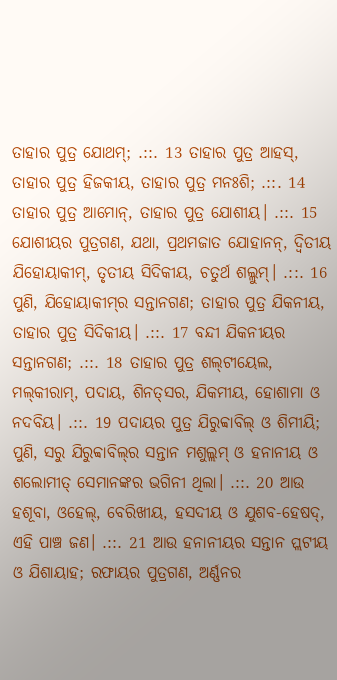ତାହାର ପୁତ୍ର ଯୋଥମ୍‍; .::. 13 ତାହାର ପୁତ୍ର ଆହସ୍‌, ତାହାର ପୁତ୍ର ହିଜକୀୟ, ତାହାର ପୁତ୍ର ମନଃଶି; .::. 14 ତାହାର ପୁତ୍ର ଆମୋନ୍‍, ତାହାର ପୁତ୍ର ଯୋଶୀୟ। .::. 15 ଯୋଶୀୟର ପୁତ୍ରଗଣ, ଯଥା, ପ୍ରଥମଜାତ ଯୋହାନନ୍‍, ଦ୍ୱିତୀୟ ଯିହୋୟାକୀମ୍‍, ତୃତୀୟ ସିଦିକୀୟ, ଚତୁର୍ଥ ଶଲ୍ଲୁମ୍‍। .::. 16 ପୁଣି, ଯିହୋୟାକୀମ୍‍ର ସନ୍ତାନଗଣ; ତାହାର ପୁତ୍ର ଯିକନୀୟ, ତାହାର ପୁତ୍ର ସିଦିକୀୟ। .::. 17 ବନ୍ଦୀ ଯିକନୀୟର ସନ୍ତାନଗଣ; .::. 18 ତାହାର ପୁତ୍ର ଶଲ୍‍ଟୀୟେଲ, ମଲ୍‍କୀରାମ୍‍, ପଦାୟ, ଶିନତ୍‍ସର, ଯିକମୀୟ, ହୋଶାମା ଓ ନଦବିୟ। .::. 19 ପଦାୟର ପୁତ୍ର ଯିରୁବ୍ବାବିଲ୍‍ ଓ ଶିମୀୟି; ପୁଣି, ସରୁ ଯିରୁବ୍ବାବିଲ୍‍ର ସନ୍ତାନ ମଶୁଲ୍ଲମ୍‍ ଓ ହନାନୀୟ ଓ ଶଲୋମୀତ୍‍ ସେମାନଙ୍କର ଭଗିନୀ ଥିଲା। .::. 20 ଆଉ ହଶୂବା, ଓହେଲ୍‍, ବେରିଖୀୟ, ହସଦୀୟ ଓ ଯୁଶବ-ହେଷଦ୍‍, ଏହି ପାଞ୍ଚ ଜଣ। .::. 21 ଆଉ ହନାନୀୟର ସନ୍ତାନ ପ୍ଲଟୀୟ ଓ ଯିଶାୟାହ; ରଫାୟର ପୁତ୍ରଗଣ, ଅର୍ଣ୍ଣନର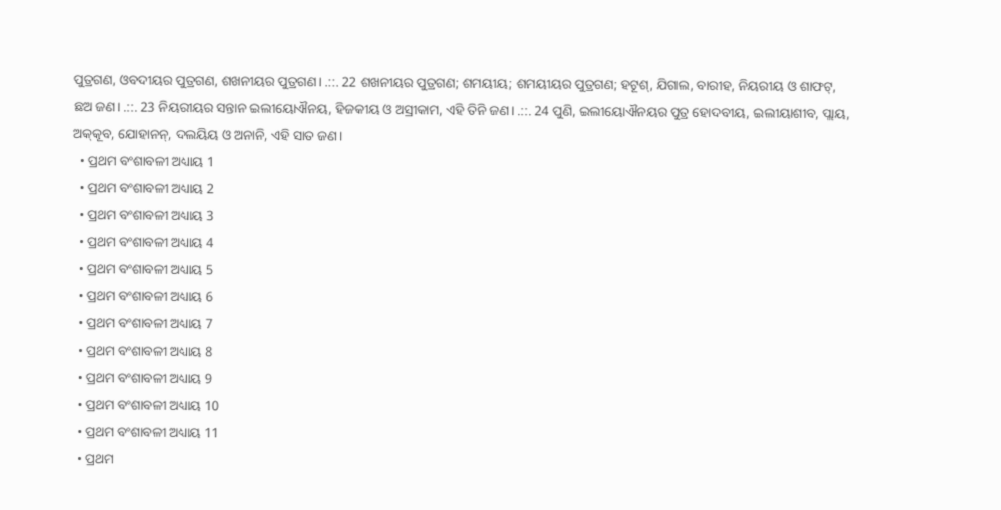ପୁତ୍ରଗଣ, ଓବଦୀୟର ପୁତ୍ରଗଣ, ଶଖନୀୟର ପୁତ୍ରଗଣ। .::. 22 ଶଖନୀୟର ପୁତ୍ରଗଣ; ଶମୟୀୟ; ଶମୟୀୟର ପୁତ୍ରଗଣ; ହଟୂଶ୍‍, ଯିଗାଲ, ବାରୀହ, ନିୟରୀୟ ଓ ଶାଫଟ୍‍, ଛଅ ଜଣ। .::. 23 ନିୟରୀୟର ସନ୍ତାନ ଇଲୀୟୋଐନୟ, ହିଜକୀୟ ଓ ଅସ୍ରୀକାମ, ଏହି ତିନି ଜଣ। .::. 24 ପୁଣି, ଇଲୀୟୋଐନୟର ପୁତ୍ର ହୋଦବୀୟ, ଇଲୀୟାଶୀବ, ପ୍ଲାୟ, ଅକ୍‍କୂବ, ଯୋହାନନ୍‍, ଦଲୟିୟ ଓ ଅନାନି, ଏହି ସାତ ଜଣ।
  • ପ୍ରଥମ ବଂଶାବଳୀ ଅଧ୍ୟାୟ 1
  • ପ୍ରଥମ ବଂଶାବଳୀ ଅଧ୍ୟାୟ 2
  • ପ୍ରଥମ ବଂଶାବଳୀ ଅଧ୍ୟାୟ 3
  • ପ୍ରଥମ ବଂଶାବଳୀ ଅଧ୍ୟାୟ 4
  • ପ୍ରଥମ ବଂଶାବଳୀ ଅଧ୍ୟାୟ 5
  • ପ୍ରଥମ ବଂଶାବଳୀ ଅଧ୍ୟାୟ 6
  • ପ୍ରଥମ ବଂଶାବଳୀ ଅଧ୍ୟାୟ 7
  • ପ୍ରଥମ ବଂଶାବଳୀ ଅଧ୍ୟାୟ 8
  • ପ୍ରଥମ ବଂଶାବଳୀ ଅଧ୍ୟାୟ 9
  • ପ୍ରଥମ ବଂଶାବଳୀ ଅଧ୍ୟାୟ 10
  • ପ୍ରଥମ ବଂଶାବଳୀ ଅଧ୍ୟାୟ 11
  • ପ୍ରଥମ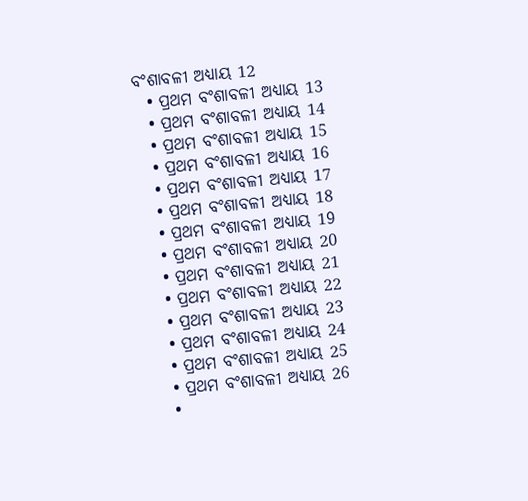ବଂଶାବଳୀ ଅଧ୍ୟାୟ 12
  • ପ୍ରଥମ ବଂଶାବଳୀ ଅଧ୍ୟାୟ 13
  • ପ୍ରଥମ ବଂଶାବଳୀ ଅଧ୍ୟାୟ 14
  • ପ୍ରଥମ ବଂଶାବଳୀ ଅଧ୍ୟାୟ 15
  • ପ୍ରଥମ ବଂଶାବଳୀ ଅଧ୍ୟାୟ 16
  • ପ୍ରଥମ ବଂଶାବଳୀ ଅଧ୍ୟାୟ 17
  • ପ୍ରଥମ ବଂଶାବଳୀ ଅଧ୍ୟାୟ 18
  • ପ୍ରଥମ ବଂଶାବଳୀ ଅଧ୍ୟାୟ 19
  • ପ୍ରଥମ ବଂଶାବଳୀ ଅଧ୍ୟାୟ 20
  • ପ୍ରଥମ ବଂଶାବଳୀ ଅଧ୍ୟାୟ 21
  • ପ୍ରଥମ ବଂଶାବଳୀ ଅଧ୍ୟାୟ 22
  • ପ୍ରଥମ ବଂଶାବଳୀ ଅଧ୍ୟାୟ 23
  • ପ୍ରଥମ ବଂଶାବଳୀ ଅଧ୍ୟାୟ 24
  • ପ୍ରଥମ ବଂଶାବଳୀ ଅଧ୍ୟାୟ 25
  • ପ୍ରଥମ ବଂଶାବଳୀ ଅଧ୍ୟାୟ 26
  •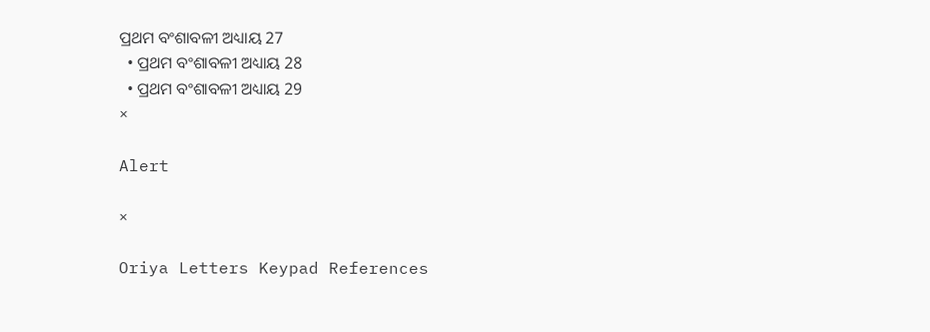ପ୍ରଥମ ବଂଶାବଳୀ ଅଧ୍ୟାୟ 27
  • ପ୍ରଥମ ବଂଶାବଳୀ ଅଧ୍ୟାୟ 28
  • ପ୍ରଥମ ବଂଶାବଳୀ ଅଧ୍ୟାୟ 29
×

Alert

×

Oriya Letters Keypad References